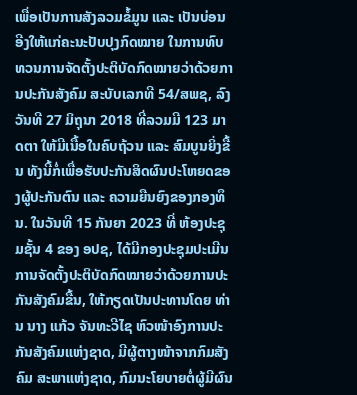ເພື່ອເປັນການສັງລວມຂໍ້ມູນ ແລະ ເປັນບ່ອນອີງໃຫ້ແກ່ຄະນະປັບປຸງກົດໝາຍ ໃນການທົບທວນການຈັດຕັ້ງປະຕິບັດກົດໝາຍວ່າດ້ວຍການປະກັນສັງຄົມ ສະບັບເລກທີ 54/ສພຊ, ລົງວັນທີ 27 ມິຖຸນາ 2018 ທີ່ລວມມີ 123 ມາດຕາ ໃຫ້ມີເນື້ອໃນຄົບຖ້ວນ ແລະ ສົມບູນຍິ່ງຂື້ນ ທັງນີ້ກໍ່ເພື່ອຮັບປະກັນສິດຜົນປະໂຫຍດຂອງຜູ້ປະກັນຕົນ ແລະ ຄວາມຍືນຍົງຂອງກອງທຶນ. ໃນວັນທີ 15 ກັນຍາ 2023 ທີ່ ຫ້ອງປະຊຸມຊັ້ນ 4 ຂອງ ອປຊ, ໄດ້ມີກອງປະຊຸມປະເມີນການຈັດຕັ້ງປະຕິບັດກົດໝາຍວ່າດ້ວຍການປະກັນສັງຄົມຂື້ນ, ໃຫ້ກຽດເປັນປະທານໂດຍ ທ່ານ ນາງ ແກ້ວ ຈັນທະວີໄຊ ຫົວໜ້າອົງການປະກັນສັງຄົມແຫ່ງຊາດ, ມີຜູ້ຕາງໜ້າຈາກກົມສັງຄົມ ສະພາແຫ່ງຊາດ, ກົມນະໂຍບາຍຕໍ່ຜູ້ມີຜົນ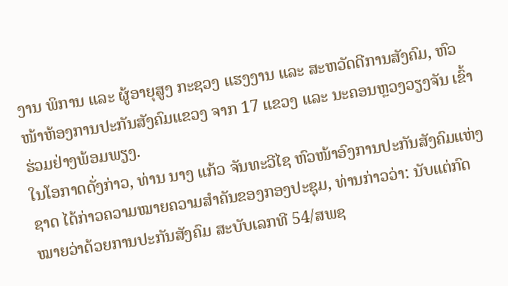ງານ ພິການ ແລະ ຜູ້ອາຍຸສູງ ກະຊວງ ແຮງງານ ແລະ ສະຫວັດດີການສັງຄົມ, ຫົວໜ້າຫ້ອງການປະກັນສັງຄົມແຂວງ ຈາກ 17 ແຂວງ ແລະ ນະຄອນຫຼວງວຽງຈັນ ເຂົ້າຮ່ວມຢ່າງພ້ອມພຽງ.
ໃນໂອກາດດັ່ງກ່າວ, ທ່ານ ນາງ ແກ້ວ ຈັນທະວີໄຊ ຫົວໜ້າອົງການປະກັນສັງຄົມແຫ່ງຊາດ ໄດ້ກ່າວຄວາມໝາຍຄວາມສໍາຄັນຂອງກອງປະຊຸມ, ທ່ານກ່າວວ່າ: ນັບແຕ່ກົດໝາຍວ່າດ້ວຍການປະກັນສັງຄົມ ສະບັບເລກທີ 54/ສພຊ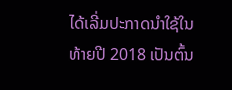ໄດ້ເລີ່ມປະກາດນໍາໃຊ້ໃນທ້າຍປີ 2018 ເປັນຕົ້ນ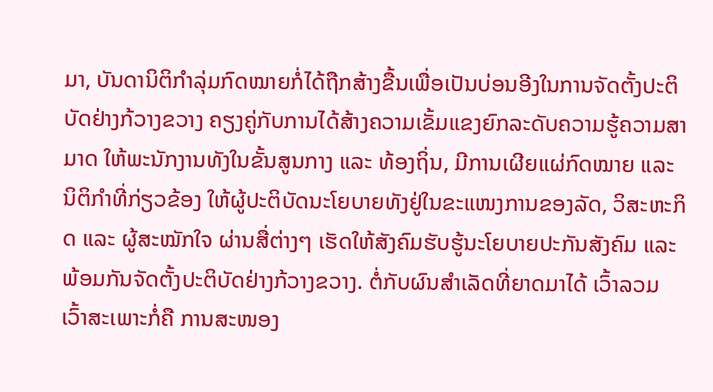ມາ, ບັນດານິຕິກໍາລຸ່ມກົດໝາຍກໍ່ໄດ້ຖືກສ້າງຂື້ນເພື່ອເປັນບ່ອນອີງໃນການຈັດຕັ້ງປະຕິບັດຢ່າງກ້ວາງຂວາງ ຄຽງຄູ່ກັບການໄດ້ສ້າງຄວາມເຂັ້ມແຂງຍົກລະດັບຄວາມຮູ້ຄວາມສາມາດ ໃຫ້ພະນັກງານທັງໃນຂັ້ນສູນກາງ ແລະ ທ້ອງຖິ່ນ, ມີການເຜີຍແຜ່ກົດໝາຍ ແລະ ນິຕິກໍາທີ່ກ່ຽວຂ້ອງ ໃຫ້ຜູ້ປະຕິບັດນະໂຍບາຍທັງຢູ່ໃນຂະແໜງການຂອງລັດ, ວິສະຫະກິດ ແລະ ຜູ້ສະໝັກໃຈ ຜ່ານສື່ຕ່າງໆ ເຮັດໃຫ້ສັງຄົມຮັບຮູ້ນະໂຍບາຍປະກັນສັງຄົມ ແລະ ພ້ອມກັນຈັດຕັ້ງປະຕິບັດຢ່າງກ້ວາງຂວາງ. ຕໍ່ກັບຜົນສໍາເລັດທີ່ຍາດມາໄດ້ ເວົ້າລວມ ເວົ້າສະເພາະກໍ່ຄື ການສະໜອງ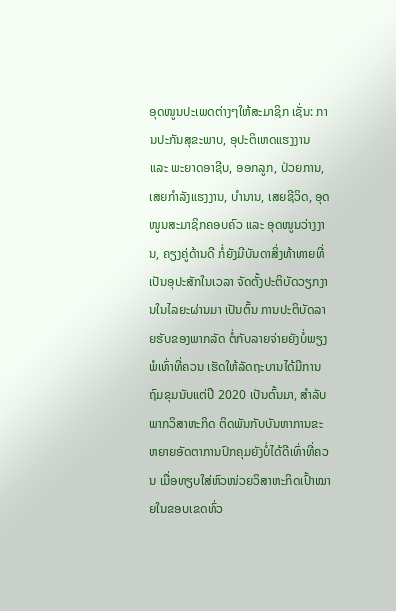ອຸດໜູນປະເພດຕ່າງໆໃຫ້ສະມາຊິກ ເຊັ່ນ: ການປະກັນສຸຂະພາບ, ອຸປະຕິເຫດແຮງງານ ແລະ ພະຍາດອາຊີບ, ອອກລູກ, ປ່ວຍການ, ເສຍກໍາລັງແຮງງານ, ບໍານານ, ເສຍຊີວິດ, ອຸດໜູນສະມາຊິກຄອບຄົວ ແລະ ອຸດໜູນວ່າງງານ, ຄຽງຄູ່ດ້ານດີ ກໍ່ຍັງມີບັນດາສິ່ງທ້າທາຍທີ່ເປັນອຸປະສັກໃນເວລາ ຈັດຕັ້ງປະຕິບັດວຽກງານໃນໄລຍະຜ່ານມາ ເປັນຕົ້ນ ການປະຕິບັດລາຍຮັບຂອງພາກລັດ ຕໍ່ກັບລາຍຈ່າຍຍັງບໍ່ພຽງພໍເທົ່າທີ່ຄວນ ເຮັດໃຫ້ລັດຖະບານໄດ້ມີການຖົມຂຸມນັບແຕ່ປີ 2020 ເປັນຕົ້ນມາ, ສໍາລັບພາກວິສາຫະກິດ ຕິດພັນກັບບັນຫາການຂະຫຍາຍອັດຕາການປົກຄຸມຍັງບໍ່ໄດ້ດີເທົ່າທີ່ຄວນ ເມື່ອທຽບໃສ່ຫົວໜ່ວຍວິສາຫະກິດເປົ້າໝາຍໃນຂອບເຂດທົ່ວ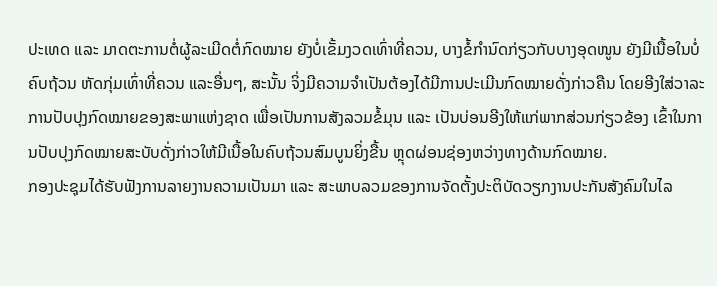ປະເທດ ແລະ ມາດຕະການຕໍ່ຜູ້ລະເມີດຕໍ່ກົດໝາຍ ຍັງບໍ່ເຂັ້ມງວດເທົ່າທີ່ຄວນ, ບາງຂໍ້ກໍານົດກ່ຽວກັບບາງອຸດໜູນ ຍັງມີເນື້ອໃນບໍ່ຄົບຖ້ວນ ຫັດກຸ່ມເທົ່າທີ່ຄວນ ແລະອື່ນໆ, ສະນັ້ນ ຈິ່ງມີຄວາມຈໍາເປັນຕ້ອງໄດ້ມີການປະເມີນກົດໝາຍດັ່ງກ່າວຄືນ ໂດຍອີງໃສ່ວາລະການປັບປຸງກົດໝາຍຂອງສະພາແຫ່ງຊາດ ເພື່ອເປັນການສັງລວມຂໍ້ມຸນ ແລະ ເປັນບ່ອນອີງໃຫ້ແກ່ພາກສ່ວນກ່ຽວຂ້ອງ ເຂົ້າໃນການປັບປຸງກົດໝາຍສະບັບດັ່ງກ່າວໃຫ້ມີເນື້ອໃນຄົບຖ້ວນສົມບູນຍິ່ງຂື້ນ ຫຼຸດຜ່ອນຊ່ອງຫວ່າງທາງດ້ານກົດໝາຍ.
ກອງປະຊຸມໄດ້ຮັບຟັງການລາຍງານຄວາມເປັນມາ ແລະ ສະພາບລວມຂອງການຈັດຕັ້ງປະຕິບັດວຽກງານປະກັນສັງຄົມໃນໄລ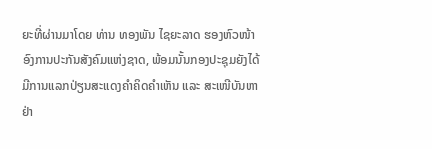ຍະທີ່ຜ່ານມາໂດຍ ທ່ານ ທອງພັນ ໄຊຍະລາດ ຮອງຫົວໜ້າອົງການປະກັນສັງຄົມແຫ່ງຊາດ, ພ້ອມນັ້ນກອງປະຊຸມຍັງໄດ້ມີການແລກປ່ຽນສະແດງຄໍາຄິດຄໍາເຫັນ ແລະ ສະເໜີບັນຫາຢ່າ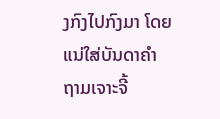ງກົງໄປກົງມາ ໂດຍແນ່ໃສ່ບັນດາຄໍາຖາມເຈາະຈີ້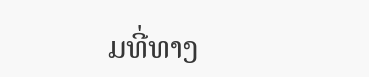ມທີ່ທາງ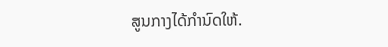ສູນກາງໄດ້ກໍານົດໃຫ້.